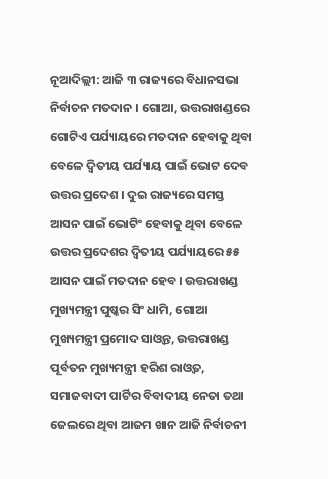ନୂଆଦିଲ୍ଲୀ: ଆଜି ୩ ରାଜ୍ୟରେ ବିଧାନସଭା ନିର୍ବାଚନ ମତଦାନ । ଗୋଆ, ଉତ୍ତରାଖଣ୍ଡରେ ଗୋଟିଏ ପର୍ଯ୍ୟାୟରେ ମତଦାନ ହେବାକୁ ଥିବା ବେଳେ ଦ୍ବିତୀୟ ପର୍ଯ୍ୟାୟ ପାଇଁ ଭୋଟ ଦେବ ଉତ୍ତର ପ୍ରଦେଶ । ଦୁଇ ରାଜ୍ୟରେ ସମସ୍ତ ଆସନ ପାଇଁ ଭୋଟିଂ ହେବାକୁ ଥିବା ବେଳେ ଉତ୍ତର ପ୍ରଦେଶର ଦ୍ବିତୀୟ ପର୍ଯ୍ୟାୟରେ ୫୫ ଆସନ ପାଇଁ ମତଦାନ ହେବ । ଉତ୍ତରାଖଣ୍ଡ ମୁଖ୍ୟମନ୍ତ୍ରୀ ପୁଷ୍କର ସିଂ ଧାମି, ଗୋଆ ମୁଖ୍ୟମନ୍ତ୍ରୀ ପ୍ରମୋଦ ସାଓ୍ବନ୍ତ, ଉତ୍ତରାଖଣ୍ଡ ପୂର୍ବତନ ମୁଖ୍ୟମନ୍ତ୍ରୀ ହରିଶ ରାଓ୍ବତ, ସମାଜବାଦୀ ପାର୍ଟିର ବିବାଦୀୟ ନେତା ତଥା ଜେଲରେ ଥିବା ଆଜମ ଖାନ ଆଜି ନିର୍ବାଚନୀ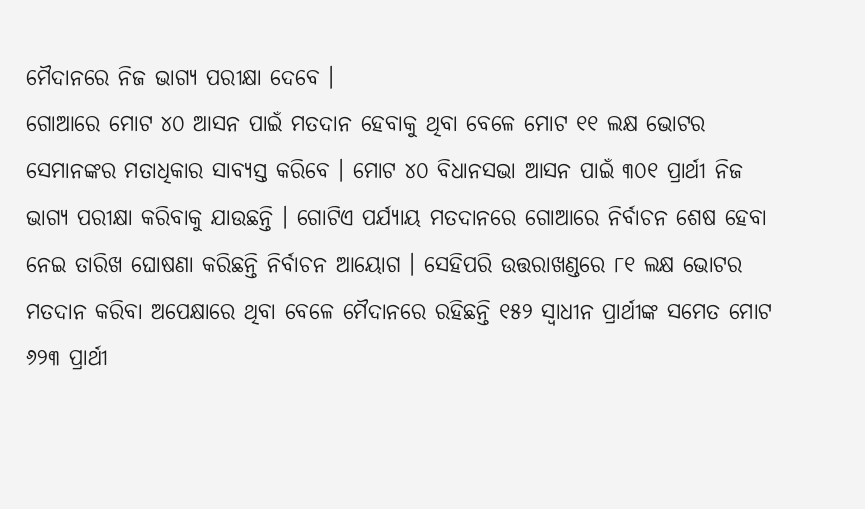ମୈଦାନରେ ନିଜ ଭାଗ୍ୟ ପରୀକ୍ଷା ଦେବେ ।
ଗୋଆରେ ମୋଟ ୪୦ ଆସନ ପାଇଁ ମତଦାନ ହେବାକୁ ଥିବା ବେଳେ ମୋଟ ୧୧ ଲକ୍ଷ ଭୋଟର ସେମାନଙ୍କର ମତାଧିକାର ସାବ୍ୟସ୍ତ କରିବେ । ମୋଟ ୪୦ ବିଧାନସଭା ଆସନ ପାଇଁ ୩୦୧ ପ୍ରାର୍ଥୀ ନିଜ ଭାଗ୍ୟ ପରୀକ୍ଷା କରିବାକୁ ଯାଉଛନ୍ତି । ଗୋଟିଏ ପର୍ଯ୍ୟାୟ ମତଦାନରେ ଗୋଆରେ ନିର୍ବାଚନ ଶେଷ ହେବା ନେଇ ତାରିଖ ଘୋଷଣା କରିଛନ୍ତି ନିର୍ବାଚନ ଆୟୋଗ । ସେହିପରି ଉତ୍ତରାଖଣ୍ଡରେ ୮୧ ଲକ୍ଷ ଭୋଟର ମତଦାନ କରିବା ଅପେକ୍ଷାରେ ଥିବା ବେଳେ ମୈଦାନରେ ରହିଛନ୍ତି ୧୫୨ ସ୍ବାଧୀନ ପ୍ରାର୍ଥୀଙ୍କ ସମେତ ମୋଟ ୬୨୩ ପ୍ରାର୍ଥୀ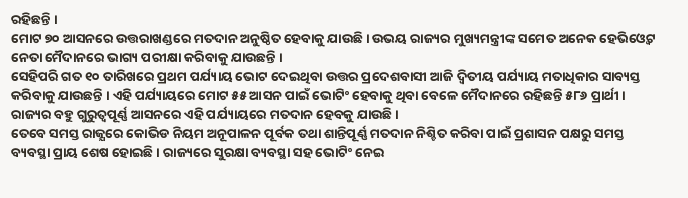ରହିଛନ୍ତି ।
ମୋଟ ୭୦ ଆସନରେ ଉତ୍ତରାଖଣ୍ଡରେ ମତଦାନ ଅନୁଷ୍ଠିତ ହେବାକୁ ଯାଉଛି । ଉଭୟ ରାଜ୍ୟର ମୁଖ୍ୟମନ୍ତ୍ରୀଙ୍କ ସମେତ ଅନେକ ହେଭିଓ୍ବେଟ ନେତା ମୈଦାନରେ ଭାଗ୍ୟ ପରୀକ୍ଷା କରିବାକୁ ଯାଉଛନ୍ତି ।
ସେହିପରି ଗତ ୧୦ ତାରିଖରେ ପ୍ରଥମ ପର୍ଯ୍ୟାୟ ଭୋଟ ଦେଇଥିବା ଉତ୍ତର ପ୍ରଦେଶବାସୀ ଆଜି ଦ୍ବିତୀୟ ପର୍ଯ୍ୟାୟ ମତାଧିକାର ସାବ୍ୟସ୍ତ କରିବାକୁ ଯାଉଛନ୍ତି । ଏହି ପର୍ଯ୍ୟାୟରେ ମୋଟ ୫୫ ଆସନ ପାଇଁ ଭୋଟିଂ ହେବାକୁ ଥିବା ବେଳେ ମୈଦାନରେ ରହିଛନ୍ତି ୫୮୬ ପ୍ରାର୍ଥୀ । ରାଜ୍ୟର ବହୁ ଗୁରୁତ୍ବପୂର୍ଣ୍ଣ ଆସନରେ ଏହି ପର୍ଯ୍ୟାୟରେ ମତଦାନ ହେବକୁ ଯାଉଛି ।
ତେବେ ସମସ୍ତ ରାଜ୍ଯରେ କୋଭିଡ ନିୟମ ଅନୂପାଳନ ପୂର୍ବକ ତଥା ଶାନ୍ତିପୂର୍ଣ୍ଣ ମତଦାନ ନିଶ୍ଚିତ କରିବା ପାଇଁ ପ୍ରଶାସନ ପକ୍ଷରୁ ସମସ୍ତ ବ୍ୟବସ୍ଥା ପ୍ରାୟ ଶେଷ ହୋଇଛି । ରାଜ୍ୟରେ ସୁରକ୍ଷା ବ୍ୟବସ୍ଥା ସହ ଭୋଟିଂ ନେଇ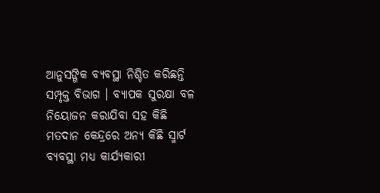ଆନୁସଙ୍ଗିକ ବ୍ୟବସ୍ଥା ନିଶ୍ଚିତ କରିଛନ୍ତି ସମ୍ପୃକ୍ତ ବିଭାଗ । ବ୍ୟାପକ ସୁରକ୍ଷା ବଳ ନିୟୋଜନ କରାଯିବା ସହ କିଛି ମତଦାନ କେନ୍ଦ୍ରରେ ଅନ୍ୟ କିଛି ସ୍ମାର୍ଟ ବ୍ୟବସ୍ଥା ମଧ୍ୟ କାର୍ଯ୍ୟକାରୀ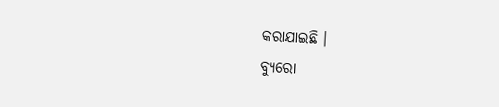କରାଯାଇଛି ।
ବ୍ୟୁରୋ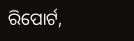ରିପୋର୍ଟ,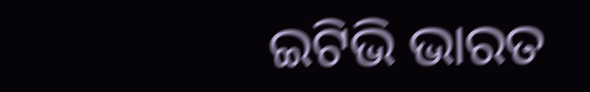ଇଟିଭି ଭାରତ